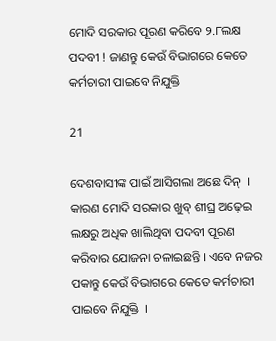ମୋଦି ସରକାର ପୂରଣ କରିବେ ୨.୮ଲକ୍ଷ ପଦବୀ ! ଜାଣନ୍ତୁ କେଉଁ ବିଭାଗରେ କେତେ କର୍ମଚାରୀ ପାଇବେ ନିଯୁକ୍ତି

21

ଦେଶବାସୀଙ୍କ ପାଇଁ ଆସିଗଲା ଅଛେ ଦିନ୍  । କାରଣ ମୋଦି ସରକାର ଖୁବ୍‌ ଶୀଘ୍ର ଅଢ଼େଇ ଲକ୍ଷରୁ ଅଧିକ ଖାଲିଥିବା ପଦବୀ ପୂରଣ କରିବାର ଯୋଜନା ଚଳାଇଛନ୍ତି । ଏବେ ନଜର ପକାନ୍ତୁ କେଉଁ ବିଭାଗରେ କେତେ କର୍ମଚାରୀ ପାଇବେ ନିଯୁକ୍ତି  ।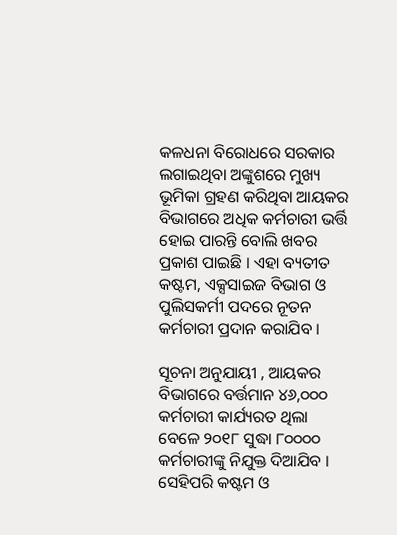କଳଧନା ବିରୋଧରେ ସରକାର ଲଗାଇଥିବା ଅଙ୍କୁଶରେ ମୁଖ୍ୟ ଭୂମିକା ଗ୍ରହଣ କରିଥିବା ଆୟକର ବିଭାଗରେ ଅଧିକ କର୍ମଚାରୀ ଭର୍ତ୍ତି ହୋଇ ପାରନ୍ତି ବୋଲି ଖବର ପ୍ରକାଶ ପାଇଛି । ଏହା ବ୍ୟତୀତ କଷ୍ଟମ, ଏକ୍ସସାଇଜ ବିଭାଗ ଓ ପୁଲିସକର୍ମୀ ପଦରେ ନୂତନ କର୍ମଚାରୀ ପ୍ରଦାନ କରାଯିବ ।

ସୂଚନା ଅନୁଯାୟୀ , ଆୟକର ବିଭାଗରେ ବର୍ତ୍ତମାନ ୪୬,୦୦୦ କର୍ମଚାରୀ କାର୍ଯ୍ୟରତ ଥିଲା ବେଳେ ୨୦୧୮ ସୁଦ୍ଧା ୮୦୦୦୦ କର୍ମଚାରୀଙ୍କୁ ନିଯୁକ୍ତ ଦିଆଯିବ । ସେହିପରି କଷ୍ଟମ ଓ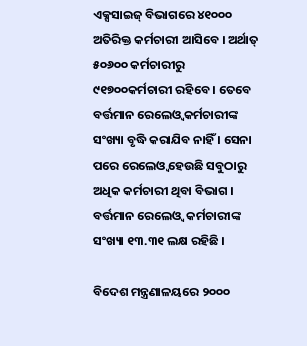ଏକ୍ସସାଇଜ୍‌ ବିଭାଗରେ ୪୧୦୦୦ ଅତିରିକ୍ତ କର୍ମଚାରୀ ଆସିବେ । ଅର୍ଥାତ୍‌ ୫୦୬୦୦ କର୍ମଚାରୀରୁ ୯୧୭୦୦କର୍ମଚାରୀ ରହିବେ । ତେବେ ବର୍ତ୍ତମାନ ରେଲେଓ୍ଵ କର୍ମଚାରୀଙ୍କ ସଂଖ୍ୟା ବୃଦ୍ଧି କରାଯିବ ନାହିଁ । ସେନା ପରେ ରେଲେଓ୍ଵ ହେଉଛି ସବୁଠାରୁ ଅଧିକ କର୍ମଚାରୀ ଥିବା ବିଭାଗ । ବର୍ତ୍ତମାନ ରେଲେଓ୍ଵ  କର୍ମଚାରୀଙ୍କ ସଂଖ୍ୟା ୧୩.୩୧ ଲକ୍ଷ ରହିଛି ।

ବିଦେଶ ମନ୍ତ୍ରଣାଳୟରେ ୨୦୦୦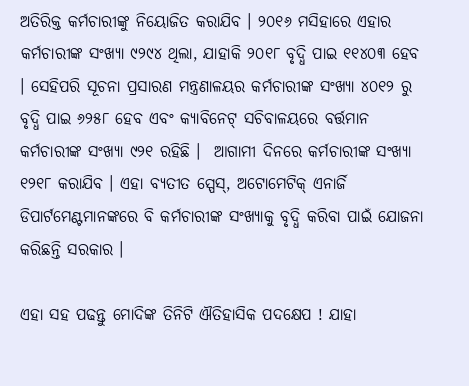ଅତିରିକ୍ତ କର୍ମଚାରୀଙ୍କୁ ନିୟୋଜିତ କରାଯିବ । ୨୦୧୬ ମସିହାରେ ଏହାର କର୍ମଚାରୀଙ୍କ ସଂଖ୍ୟା ୯୨୯୪ ଥିଲା, ଯାହାକି ୨୦୧୮ ବୃଦ୍ଧି ପାଇ ୧୧୪୦୩ ହେବ । ସେହିପରି ସୂଚନା ପ୍ରସାରଣ ମନ୍ତ୍ରଣାଳୟର କର୍ମଚାରୀଙ୍କ ସଂଖ୍ୟା ୪୦୧୨ ରୁ ବୃଦ୍ଧି ପାଇ ୬୨୫୮ ହେବ ଏବଂ କ୍ୟାବିନେଟ୍‌ ସଚିବାଳୟରେ ବର୍ତ୍ତମାନ କର୍ମଚାରୀଙ୍କ ସଂଖ୍ୟା ୯୨୧ ରହିଛି ।  ଆଗାମୀ ଦିନରେ କର୍ମଚାରୀଙ୍କ ସଂଖ୍ୟା ୧୨୧୮ କରାଯିବ । ଏହା ବ୍ୟତୀତ ସ୍ପେସ୍‌, ଅଟୋମେଟିକ୍‌ ଏନାର୍ଜି ଡିପାର୍ଟମେଣ୍ଟମାନଙ୍କରେ ବି କର୍ମଚାରୀଙ୍କ ସଂଖ୍ୟାକୁ ବୃଦ୍ଧି କରିବା ପାଇଁ ଯୋଜନା କରିଛନ୍ତି ସରକାର ।

ଏହା ସହ ପଢନ୍ତୁ ମୋଦିଙ୍କ ତିନିଟି ଐତିହାସିକ ପଦକ୍ଷେପ ! ଯାହା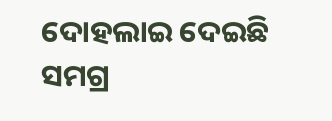ଦୋହଲାଇ ଦେଇଛି ସମଗ୍ର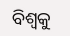ବିଶ୍ୱକୁ